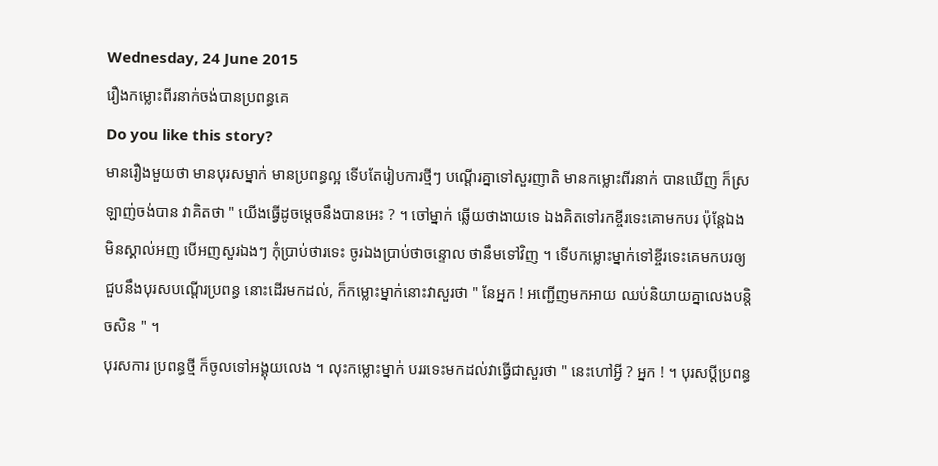Wednesday, 24 June 2015
រឿងកម្លោះពីរនាក់ចង់បានប្រពន្ធគេ
Do you like this story?
មានរឿងមួយថា មានបុរសម្នាក់ មានប្រពន្ធល្អ ទើបតែរៀបការថ្មីៗ បណ្ដើរគ្នាទៅសួរញាតិ មានកម្លោះពីរនាក់ បានឃើញ ក៏ស្រឡាញ់ចង់បាន វាគិតថា " យើងធ្វើដូចម្ដេចនឹងបានអេះ ? ។ ចៅម្នាក់ ឆ្លើយថាងាយទេ ឯងគិតទៅរកខ្ចីរទេះគោមកបរ ប៉ុន្តែឯងមិនស្គាល់អញ បើអញសួរឯងៗ កុំប្រាប់ថារទេះ ចូរឯងប្រាប់ថាចន្ទោល ថានឹមទៅវិញ ។ ទើបកម្លោះម្នាក់ទៅខ្ចីរទេះគេមកបរឲ្យជួបនឹងបុរសបណ្ដើរប្រពន្ធ នោះដើរមកដល់, ក៏កម្លោះម្នាក់នោះវាសួរថា " នែអ្នក ! អញ្ជើញមកអាយ ឈប់និយាយគ្នាលេងបន្តិចសិន " ។
បុរសការ ប្រពន្ធថ្មី ក៏ចូលទៅអង្គុយលេង ។ លុះកម្លោះម្នាក់ បររទេះមកដល់វាធ្វើជាសួរថា " នេះហៅអ្វី ? អ្នក ! ។ បុរសប្ដីប្រពន្ធ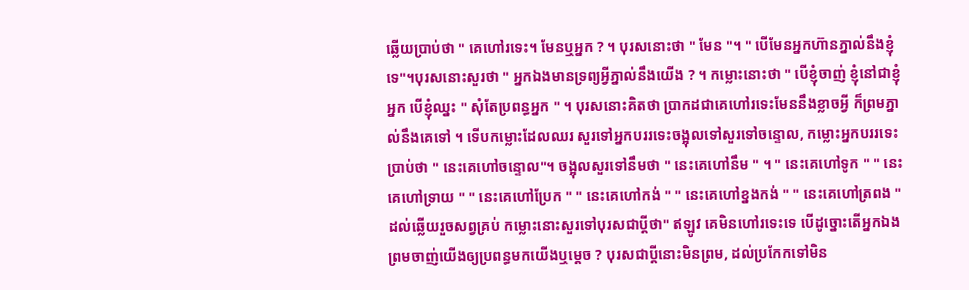ឆ្លើយប្រាប់ថា " គេហៅរទេះ។ មែនឬអ្នក ? ។ បុរសនោះថា " មែន "។ " បើមែនអ្នកហ៊ានភ្នាល់នឹងខ្ញុំទេ"។បុរសនោះសួរថា " អ្នកឯងមានទ្រព្យអ្វីភ្នាល់នឹងយើង ? ។ កម្លោះនោះថា " បើខ្ញុំចាញ់ ខ្ញុំនៅជាខ្ញុំអ្នក បើខ្ញុំឈ្នះ " សុំតែប្រពន្ធអ្នក " ។ បុរសនោះគិតថា ប្រាកដជាគេហៅរទេះមែននឹងខ្លាចអ្វី ក៏ព្រមភ្នាល់នឹងគេទៅ ។ ទើបកម្លោះដែលឈរ សួរទៅអ្នកបររទេះចង្អុលទៅសួរទៅចន្ទោល, កម្លោះអ្នកបររទេះប្រាប់ថា " នេះគេហៅចន្ទោល"។ ចង្អុលសួរទៅនឹមថា " នេះគេហៅនឹម " ។ " នេះគេហៅទូក " " នេះគេហៅទ្រាយ " " នេះគេហៅប្រែក " " នេះគេហៅកង់ " " នេះគេហៅខ្នងកង់ " " នេះគេហៅត្រពង " ដល់ឆ្លើយរួចសព្វគ្រប់ កម្លោះនោះសួរទៅបុរសជាប្ដីថា" ឥឡូវ គេមិនហៅរទេះទេ បើដូច្នោះតើអ្នកឯងព្រមចាញ់យើងឲ្យប្រពន្ធមកយើងឬម្ដេច ? បុរសជាប្ដីនោះមិនព្រម, ដល់ប្រកែកទៅមិន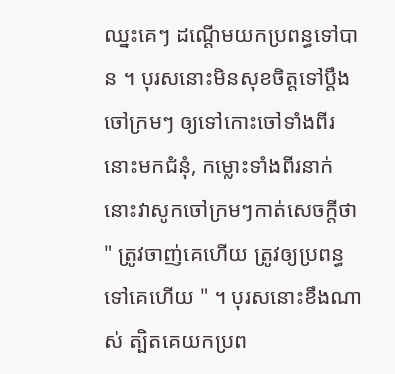ឈ្នះគេៗ ដណ្ដើមយកប្រពន្ធទៅបាន ។ បុរសនោះមិនសុខចិត្តទៅប្ដឹងចៅក្រមៗ ឲ្យទៅកោះចៅទាំងពីរនោះមកជំនុំ, កម្លោះទាំងពីរនាក់នោះវាសូកចៅក្រមៗកាត់សេចក្ដីថា " ត្រូវចាញ់គេហើយ ត្រូវឲ្យប្រពន្ធទៅគេហើយ " ។ បុរសនោះខឹងណាស់ ត្បិតគេយកប្រព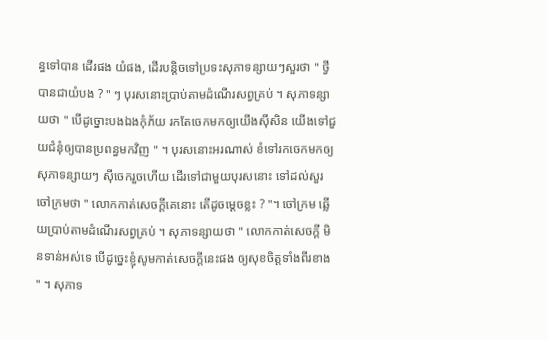ន្ធទៅបាន ដើរផង យំផង, ដើរបន្តិចទៅប្រទះសុភាទន្សាយៗសួរថា " ថ្វីបានជាយំបង ? " ៗ បុរសនោះប្រាប់តាមដំណើរសព្វគ្រប់ ។ សុភាទន្សាយថា " បើដូច្នោះបងឯងកុំភ័យ រកតែចេកមកឲ្យយើងស៊ីសិន យើងទៅជួយជំនុំឲ្យបានប្រពន្ធមកវិញ " ។ បុរសនោះអរណាស់ ខំទៅរកចេកមកឲ្យសុភាទន្សាយៗ ស៊ីចេករួចហើយ ដើរទៅជាមួយបុរសនោះ ទៅដល់សួរចៅក្រមថា " លោកកាត់សេចក្ដីគេនោះ តើដូចម្ដេចខ្លះ ? "។ ចៅក្រម ឆ្លើយប្រាប់តាមដំណើរសព្វគ្រប់ ។ សុភាទន្សាយថា " លោកកាត់សេចក្ដី មិនទាន់អស់ទេ បើដូច្នេះខ្ញុំសូមកាត់សេចក្ដីនេះផង ឲ្យសុខចិត្តទាំងពីរខាង " ។ សុភាទ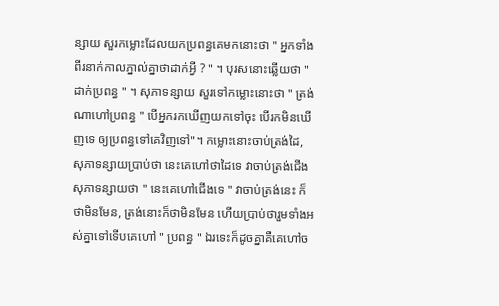ន្សាយ សួរកម្លោះដែលយកប្រពន្ធគេមកនោះថា " អ្នកទាំងពីរនាក់កាលភ្នាល់គ្នាថាដាក់អ្វី ? " ។ បុរសនោះឆ្លើយថា " ដាក់ប្រពន្ធ " ។ សុភាទន្សាយ សួរទៅកម្លោះនោះថា " ត្រង់ណាហៅប្រពន្ធ " បើអ្នករកឃើញយកទៅចុះ បើរកមិនឃើញទេ ឲ្យប្រពន្ធទៅគេវិញទៅ"។ កម្លោះនោះចាប់ត្រង់ដៃ, សុភាទន្សាយប្រាប់ថា នេះគេហៅថាដៃទេ វាចាប់ត្រង់ជើង សុភាទន្សាយថា " នេះគេហៅជើងទេ " វាចាប់ត្រង់នេះ ក៏ថាមិនមែន, ត្រង់នោះក៏ថាមិនមែន ហើយប្រាប់ថារួមទាំងអស់គ្នាទៅទើបគេហៅ " ប្រពន្ធ " ឯរទេះក៏ដូចគ្នាគឺគេហៅច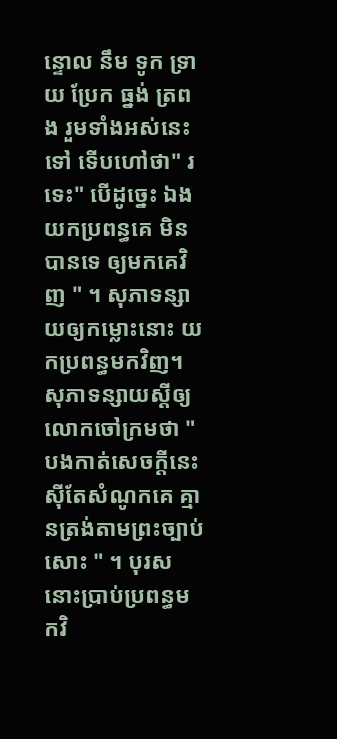ន្ទោល នឹម ទូក ទ្រាយ ប្រែក ធ្នង់ ត្រពង រួមទាំងអស់នេះទៅ ទើបហៅថា" រទេះ" បើដូច្នេះ ឯងយកប្រពន្ធគេ មិនបានទេ ឲ្យមកគេវិញ " ។ សុភាទន្សាយឲ្យកម្លោះនោះ យកប្រពន្ធមកវិញ។ សុភាទន្សាយស្ដីឲ្យលោកចៅក្រមថា " បងកាត់សេចក្ដីនេះស៊ីតែសំណូកគេ គ្មានត្រង់តាមព្រះច្បាប់សោះ " ។ បុរសនោះប្រាប់ប្រពន្ធមកវិ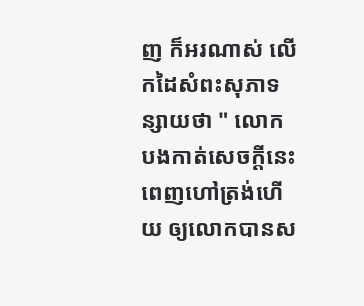ញ ក៏អរណាស់ លើកដៃសំពះសុភាទន្សាយថា " លោកបងកាត់សេចក្ដីនេះ ពេញហៅត្រង់ហើយ ឲ្យលោកបានស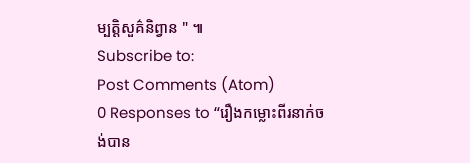ម្បត្តិសួគ៌និព្វាន " ៕
Subscribe to:
Post Comments (Atom)
0 Responses to “រឿងកម្លោះពីរនាក់ចង់បាន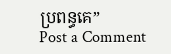ប្រពន្ធគេ”
Post a Comment